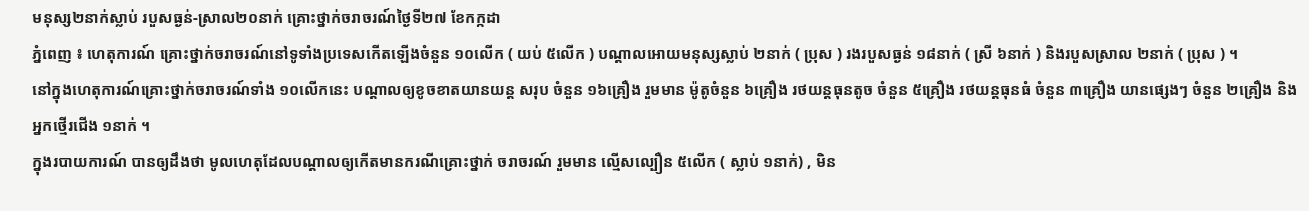មនុស្ស២នាក់ស្លាប់ របួសធ្ងន់-ស្រាល២០នាក់ គ្រោះថ្នាក់ចរាចរណ៍ថ្ងៃទី២៧ ខែកក្កដា
ភ្នំពេញ ៖ ហេតុការណ៍ គ្រោះថ្នាក់ចរាចរណ៍នៅទូទាំងប្រទេសកើតឡើងចំនួន ១០លើក ( យប់ ៥លើក ) បណ្តាលអោយមនុស្សស្លាប់ ២នាក់ ( ប្រុស ) រងរបួសធ្ងន់ ១៨នាក់ ( ស្រី ៦នាក់ ) និងរបួសស្រាល ២នាក់ ( ប្រុស ) ។
នៅក្នុងហេតុការណ៍គ្រោះថ្នាក់ចរាចរណ៍ទាំង ១០លើកនេះ បណ្តាលឲ្យខូចខាតយានយន្ត សរុប ចំនួន ១៦គ្រឿង រួមមាន ម៉ូតូចំនួន ៦គ្រឿង រថយន្តធុនតូច ចំនួន ៥គ្រឿង រថយន្តធុនធំ ចំនួន ៣គ្រឿង យានផ្សេងៗ ចំនួន ២គ្រឿង និងអ្នកថ្មើរជើង ១នាក់ ។
ក្នុងរបាយការណ៍ បានឲ្យដឹងថា មូលហេតុដែលបណ្តាលឲ្យកើតមានករណីគ្រោះថ្នាក់ ចរាចរណ៍ រួមមាន ល្មើសល្បឿន ៥លើក ( ស្លាប់ ១នាក់) , មិន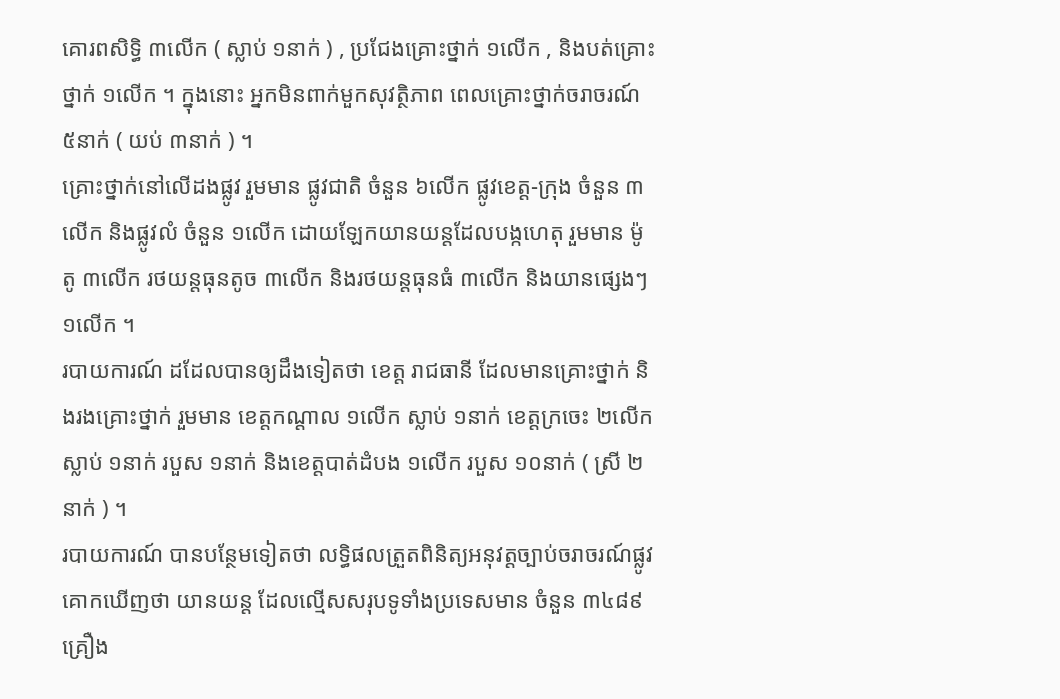គោរពសិទ្ធិ ៣លើក ( ស្លាប់ ១នាក់ ) , ប្រជែងគ្រោះថ្នាក់ ១លើក , និងបត់គ្រោះថ្នាក់ ១លើក ។ ក្នុងនោះ អ្នកមិនពាក់មួកសុវត្ថិភាព ពេលគ្រោះថ្នាក់ចរាចរណ៍ ៥នាក់ ( យប់ ៣នាក់ ) ។
គ្រោះថ្នាក់នៅលើដងផ្លូវ រួមមាន ផ្លូវជាតិ ចំនួន ៦លើក ផ្លូវខេត្ត-ក្រុង ចំនួន ៣លើក និងផ្លូវលំ ចំនួន ១លើក ដោយឡែកយានយន្តដែលបង្កហេតុ រួមមាន ម៉ូតូ ៣លើក រថយន្តធុនតូច ៣លើក និងរថយន្តធុនធំ ៣លើក និងយានផ្សេងៗ ១លើក ។
របាយការណ៍ ដដែលបានឲ្យដឹងទៀតថា ខេត្ត រាជធានី ដែលមានគ្រោះថ្នាក់ និងរងគ្រោះថ្នាក់ រួមមាន ខេត្តកណ្តាល ១លើក ស្លាប់ ១នាក់ ខេត្តក្រចេះ ២លើក ស្លាប់ ១នាក់ របួស ១នាក់ និងខេត្តបាត់ដំបង ១លើក របួស ១០នាក់ ( ស្រី ២នាក់ ) ។
របាយការណ៍ បានបន្ថែមទៀតថា លទ្ធិផលត្រួតពិនិត្យអនុវត្តច្បាប់ចរាចរណ៍ផ្លូវគោកឃើញថា យានយន្ត ដែលល្មើសសរុបទូទាំងប្រទេសមាន ចំនួន ៣៤៨៩គ្រឿង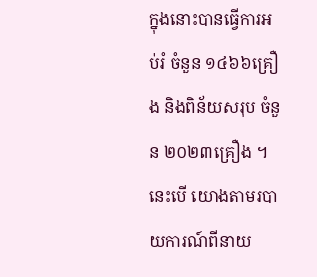ក្នុងនោះបានធ្វើការអប់រំ ចំនួន ១៤៦៦គ្រឿង និងពិន័យសរុប ចំនួន ២០២៣គ្រឿង ។ នេះបើ យោងតាមរបាយការណ៍ពីនាយ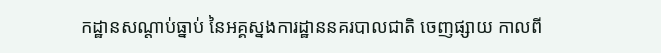កដ្ឋានសណ្តាប់ធ្នាប់ នៃអគ្គស្នងការដ្ឋាននគរបាលជាតិ ចេញផ្សាយ កាលពី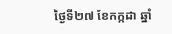ថ្ងៃទី២៧ ខែកក្កដា ឆ្នាំ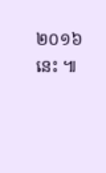២០១៦ នេះ ៕